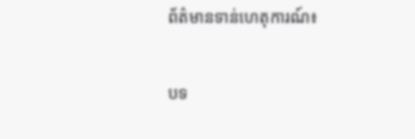ព័ត៌មានទាន់ហេតុការណ៍៖

បទ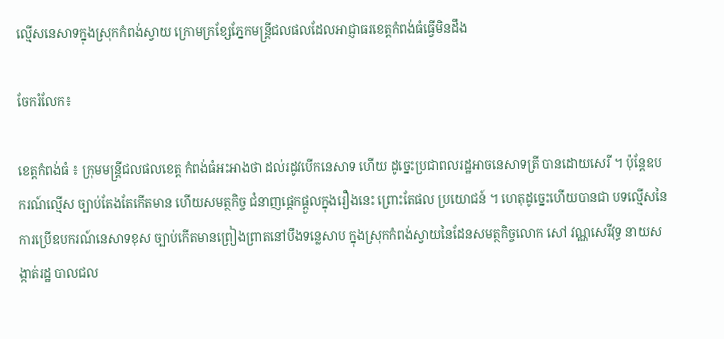ល្មើសនេសាទក្នុងស្រុកកំពង់ស្វាយ ក្រោមក្រខ្សែភ្នែកមន្ត្រីជលផលដែលអាជ្ញាធរខេត្តកំពង់ធំធ្វើមិនដឹង

ចែករំលែក៖

ខេត្តកំពង់ធំ ៖ ក្រុមមន្ត្រីជលផលខេត្ត កំពង់ធំអះអាងថា ដល់រដូវបើកនេសាទ ហើយ ដូច្នេះប្រជាពលរដ្ឋអាចនេសាទត្រី បានដោយសេរី ។ ប៉ុន្តែឧបករណ៍ល្មើស ច្បាប់តែងតែកើតមាន ហើយសមត្ថកិច្ច ជំនាញផ្តេកផ្តួលក្នុងរឿងនេះ ព្រោះតែផល ប្រយោជន៍ ។ ហេតុដូច្នេះហើយបានជា បទល្មើសនៃការប្រើឧបករណ៍នេសាទខុស ច្បាប់កើតមានព្រៀងព្រាតនៅបឹងទន្លេសាប ក្នុងស្រុកកំពង់ស្វាយនៃដែនសមត្ថកិច្ចលោក សៅ វណ្ណសេរីវុទ្ធ នាយសង្កាត់រដ្ឋ បាលជល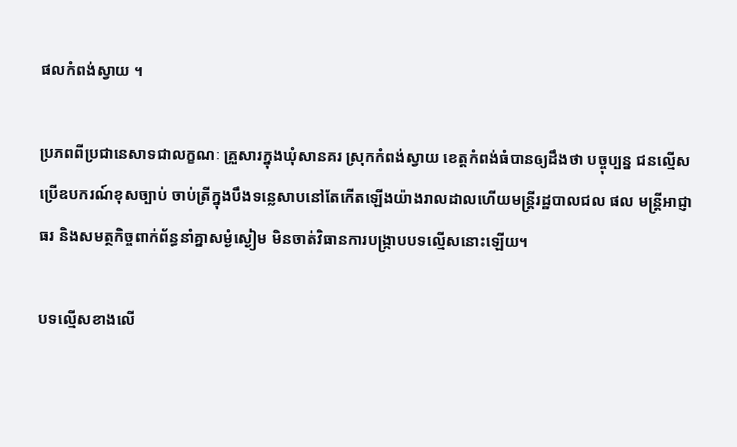ផលកំពង់ស្វាយ ។

ប្រភពពីប្រជានេសាទជាលក្ខណៈ គ្រួសារក្នុងឃុំសានគរ ស្រុកកំពង់ស្វាយ ខេត្តកំពង់ធំបានឲ្យដឹងថា បច្ចុប្បន្ន ជនល្មើសប្រើឧបករណ៍ខុសច្បាប់ ចាប់ត្រីក្នុងបឹងទន្លេសាបនៅតែកើតឡើងយ៉ាងរាលដាលហើយមន្ត្រីរដ្ឋបាលជល ផល មន្ត្រីអាជ្ញាធរ និងសមត្ថកិច្ចពាក់ព័ន្ធនាំគ្នាសម្ងំស្ងៀម មិនចាត់វិធានការបង្ក្រាបបទល្មើសនោះឡើយ។

បទល្មើសខាងលើ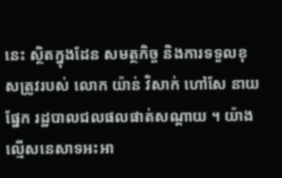នេះ ស្ថិតក្នុងដែន សមត្ថកិច្ច និងការទទួលខុសត្រូវរបស់ លោក យ៉ាន់ វិសាក់ ហៅសែ នាយផ្នែក រដ្ឋបាលជលផលផាត់សណ្តាយ ។ យ៉ាង ល្មើសនេសាទអះអា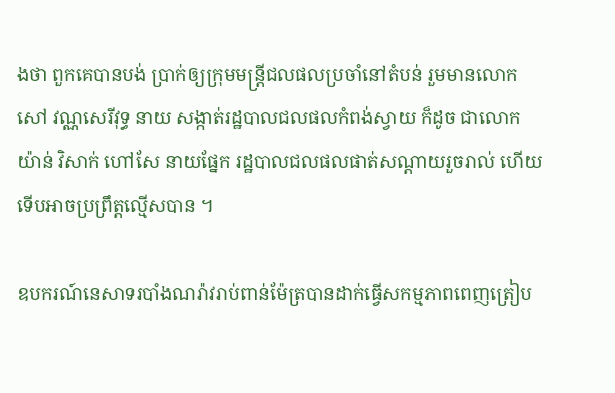ងថា ពួកគេបានបង់ ប្រាក់ឲ្យក្រុមមន្រ្តីជលផលប្រចាំនៅតំបន់ រួមមានលោក សៅ វណ្ណសេរីវុទ្ធ នាយ សង្កាត់រដ្ឋបាលជលផលកំពង់ស្វាយ ក៏ដូច ជាលោក យ៉ាន់ វិសាក់ ហៅសែ នាយផ្នែក រដ្ឋបាលជលផលផាត់សណ្តាយរួចរាល់ ហើយ ទើបអាចប្រព្រឹត្តល្មើសបាន ។

ឧបករណ៍នេសាទរបាំងណរ៉ាវរាប់ពាន់ម៉ែត្របានដាក់ធ្វើសកម្មភាពពេញត្រៀប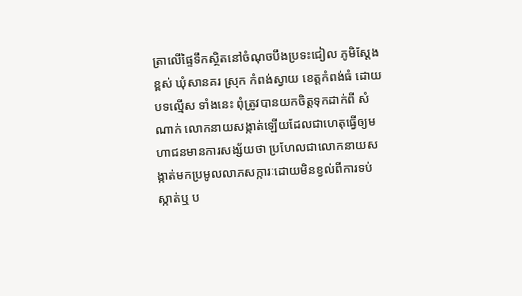ត្រាលើផ្ទៃទឹកស្ថិតនៅចំណុចបឹងប្រទះជៀល ភូមិស្តែងខ្ពស់ ឃុំសានគរ ស្រុក កំពង់ស្វាយ ខេត្តកំពង់ធំ ដោយបទល្មើស ទាំងនេះ ពុំត្រូវបានយកចិត្តទុកដាក់ពី សំណាក់ លោកនាយសង្កាត់ឡើយដែលជាហេតុធ្វើឲ្យមហាជនមានការសង្ស័យថា ប្រហែលជាលោកនាយសង្កាត់មកប្រមូលលាភសក្ការៈដោយមិនខ្វល់ពីការទប់ស្កាត់ឬ ប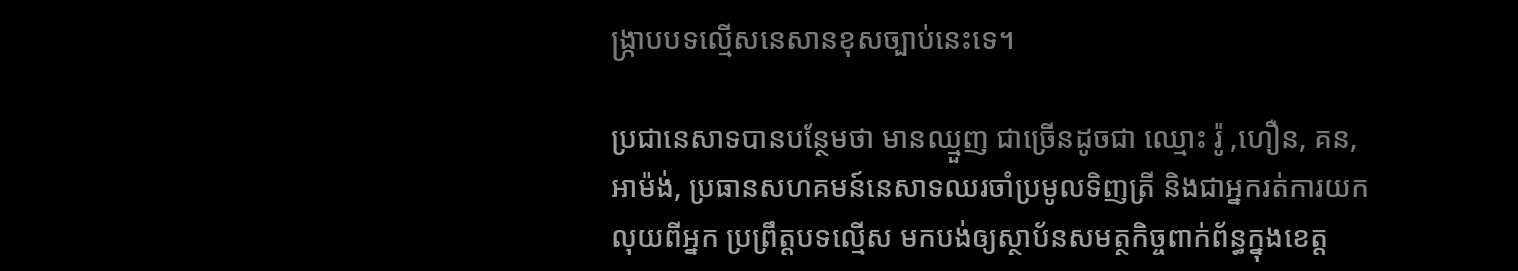ង្ក្រាបបទល្មើសនេសានខុសច្បាប់នេះទេ។

ប្រជានេសាទបានបន្ថែមថា មានឈ្មួញ ជាច្រើនដូចជា ឈ្មោះ រ៉ូ ,ហឿន, គន, អាម៉ង់, ប្រធានសហគមន៍នេសាទឈរចាំប្រមូលទិញត្រី និងជាអ្នករត់ការយកលុយពីអ្នក ប្រព្រឹត្តបទល្មើស មកបង់ឲ្យស្ថាប័នសមត្ថកិច្ចពាក់ព័ន្ធក្នុងខេត្ត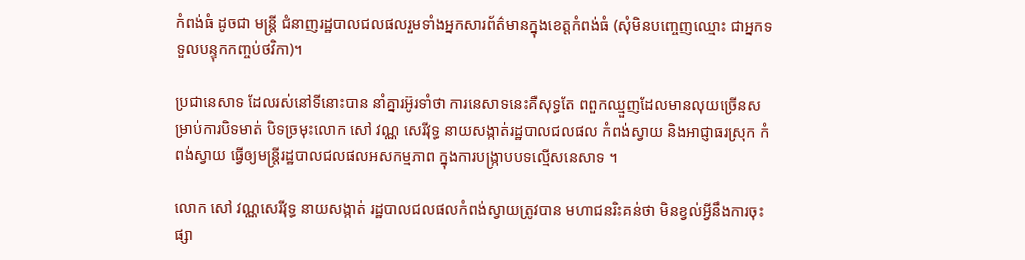កំពង់ធំ ដូចជា មន្ត្រី ជំនាញរដ្ឋបាលជលផលរួមទាំងអ្នកសារព័ត៌មានក្នុងខេត្តកំពង់ធំ (សុំមិនបញ្ចេញឈ្មោះ ជាអ្នកទទួលបន្ទុកកញ្ចប់ថវិកា)។

ប្រជានេសាទ ដែលរស់នៅទីនោះបាន នាំគ្នារអ៊ូរទាំថា ការនេសាទនេះគឺសុទ្ធតែ ពពួកឈ្មួញដែលមានលុយច្រើនសម្រាប់ការបិទមាត់ បិទច្រមុះលោក សៅ វណ្ណ សេរីវុទ្ធ នាយសង្កាត់រដ្ឋបាលជលផល កំពង់ស្វាយ និងអាជ្ញាធរស្រុក កំពង់ស្វាយ ធ្វើឲ្យមន្ត្រីរដ្ឋបាលជលផលអសកម្មភាព ក្នុងការបង្ក្រាបបទល្មើសនេសាទ ។

លោក សៅ វណ្ណសេរីវុទ្ធ នាយសង្កាត់ រដ្ឋបាលជលផលកំពង់ស្វាយត្រូវបាន មហាជនរិះគន់ថា មិនខ្វល់អ្វីនឹងការចុះ ផ្សា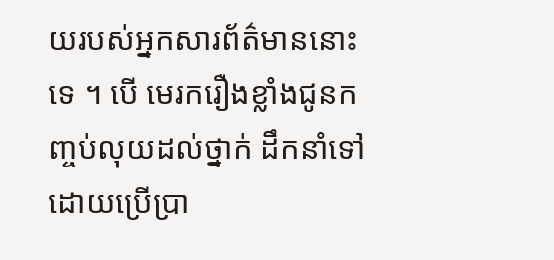យរបស់អ្នកសារព័ត៌មាននោះទេ ។ បើ មេរករឿងខ្លាំងជូនកញ្ចប់លុយដល់ថ្នាក់ ដឹកនាំទៅដោយប្រើប្រា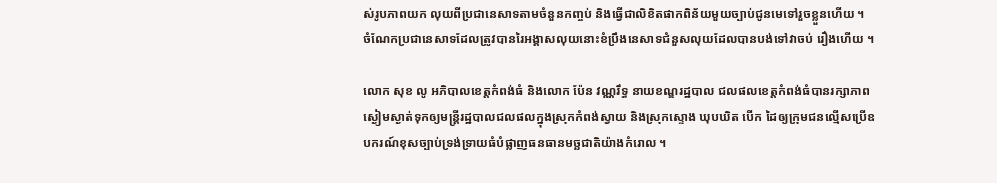ស់រូបភាពយក លុយពីប្រជានេសាទតាមចំនួនកញ្ចប់ និងធ្វើជាលិខិតផាកពិន័យមួយច្បាប់ជូនមេទៅរួចខ្លួនហើយ ។ ចំណែកប្រជានេសាទដែលត្រូវបានរៃអង្គាសលុយនោះខំប្រឹងនេសាទជំនួសលុយដែលបានបង់ទៅវាចប់ រឿងហើយ ។

លោក សុខ លូ អភិបាលខេត្តកំពង់ធំ និងលោក ប៉ែន វណ្ណរឹទ្ធ នាយខណ្ឌរដ្ឋបាល ជលផលខេត្តកំពង់ធំបានរក្សាភាពស្ងៀមស្ងាត់ទុកឲ្យមន្ត្រីរដ្ឋបាលជលផលក្នុងស្រុកកំពង់ស្វាយ និងស្រុកស្ទោង ឃុបឃិត បើក ដៃឲ្យក្រុមជនល្មើសប្រើឧបករណ៍ខុសច្បាប់ទ្រង់ទ្រាយធំបំផ្លាញធនធានមច្ឆជាតិយ៉ាងកំរោល ។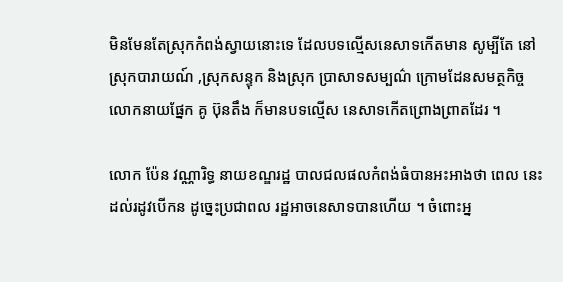មិនមែនតែស្រុកកំពង់ស្វាយនោះទេ ដែលបទល្មើសនេសាទកើតមាន សូម្បីតែ នៅស្រុកបារាយណ៍ ,ស្រុកសន្ទុក និងស្រុក ប្រាសាទសម្បណ៌ ក្រោមដែនសមត្ថកិច្ច លោកនាយផ្នែក គូ ប៊ុនតឹង ក៏មានបទល្មើស នេសាទកើតព្រោងព្រាតដែរ ។

លោក ប៉ែន វណ្ណារិទ្ធ នាយខណ្ឌរដ្ឋ បាលជលផលកំពង់ធំបានអះអាងថា ពេល នេះដល់រដូវបើកន ដូច្នេះប្រជាពល រដ្ឋអាចនេសាទបានហើយ ។ ចំពោះអ្ន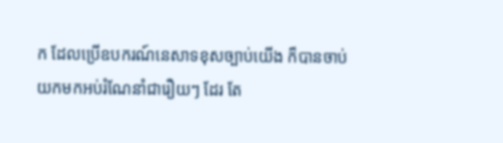ក ដែលប្រើឧបករណ៍នេសាទខុសច្បាប់យើង ក៏បានចាប់យកមកអប់រំណែនាំជារឿយៗ ដែរ តែ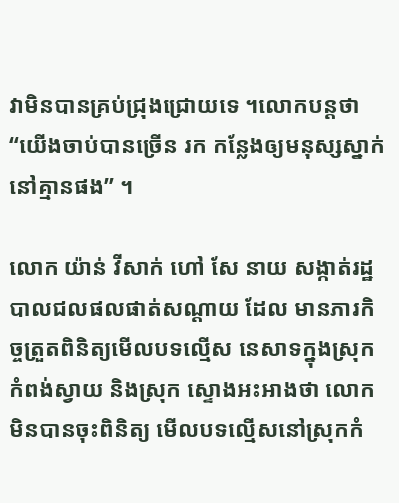វាមិនបានគ្រប់ជ្រុងជ្រោយទេ ។លោកបន្តថា “យើងចាប់បានច្រើន រក កន្លែងឲ្យមនុស្សស្នាក់នៅគ្មានផង” ។

លោក យ៉ាន់ វីសាក់ ហៅ សែ នាយ សង្កាត់រដ្ឋបាលជលផលផាត់សណ្តាយ ដែល មានភារកិច្ចត្រួតពិនិត្យមើលបទល្មើស នេសាទក្នុងស្រុកកំពង់ស្វាយ និងស្រុក ស្ទោងអះអាងថា លោកមិនបានចុះពិនិត្យ មើលបទល្មើសនៅស្រុកកំ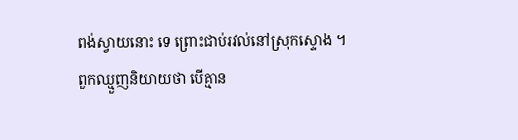ពង់ស្វាយនោះ ទេ ព្រោះជាប់រវល់នៅស្រុកស្ទោង ។
ពួកឈ្មួញនិយាយថា បើគ្មាន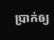ប្រាក់ឲ្យ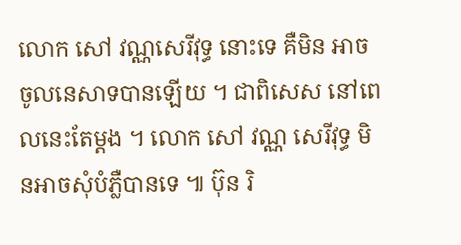លោក សៅ វណ្ណសេរីវុទ្ធ នោះទេ គឺមិន អាចចូលនេសាទបានឡើយ ។ ជាពិសេស នៅពេលនេះតែម្តង ។ លោក សៅ វណ្ណ សេរីវុទ្ធ មិនអាចសុំបំភ្លឺបានទេ ៕ ប៊ុន រិ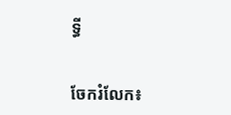ទ្ធី


ចែករំលែក៖